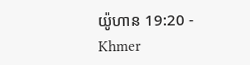យ៉ូហាន 19:20 - Khmer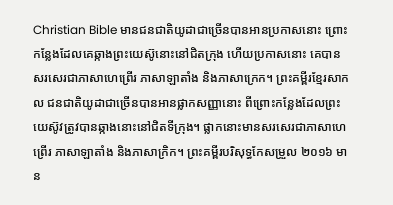Christian Bible មានជនជាតិយូដាជាច្រើនបានអានប្រកាសនោះ ព្រោះកន្លែងដែលគេឆ្កាងព្រះយេស៊ូនោះនៅជិតក្រុង ហើយប្រកាសនោះ គេបានសរសេរជាភាសាហេព្រើរ ភាសាឡាតាំង និងភាសាក្រេក។ ព្រះគម្ពីរខ្មែរសាកល ជនជាតិយូដាជាច្រើនបានអានផ្លាកសញ្ញានោះ ពីព្រោះកន្លែងដែលព្រះយេស៊ូវត្រូវបានឆ្កាងនោះនៅជិតទីក្រុង។ ផ្លាកនោះមានសរសេរជាភាសាហេព្រើរ ភាសាឡាតាំង និងភាសាក្រិក។ ព្រះគម្ពីរបរិសុទ្ធកែសម្រួល ២០១៦ មាន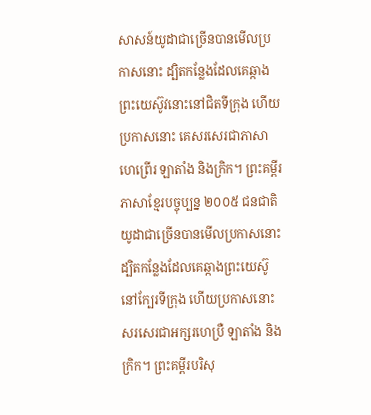សាសន៍យូដាជាច្រើនបានមើលប្រកាសនោះ ដ្បិតកន្លែងដែលគេឆ្កាងព្រះយេស៊ូវនោះនៅជិតទីក្រុង ហើយប្រកាសនោះ គេសរសេរជាភាសាហេព្រើរ ឡាតាំង និងក្រិក។ ព្រះគម្ពីរភាសាខ្មែរបច្ចុប្បន្ន ២០០៥ ជនជាតិយូដាជាច្រើនបានមើលប្រកាសនោះ ដ្បិតកន្លែងដែលគេឆ្កាងព្រះយេស៊ូនៅក្បែរទីក្រុង ហើយប្រកាសនោះសរសេរជាអក្សរហេប្រឺ ឡាតាំង និងក្រិក។ ព្រះគម្ពីរបរិសុ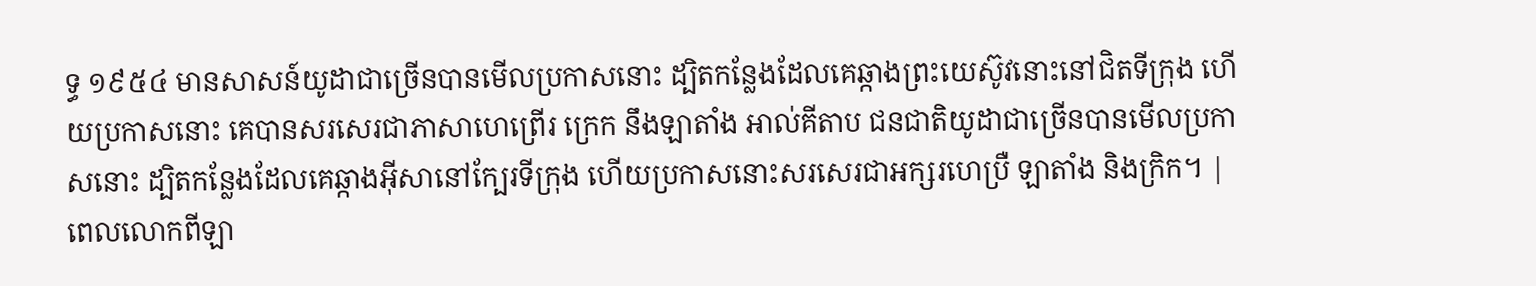ទ្ធ ១៩៥៤ មានសាសន៍យូដាជាច្រើនបានមើលប្រកាសនោះ ដ្បិតកន្លែងដែលគេឆ្កាងព្រះយេស៊ូវនោះនៅជិតទីក្រុង ហើយប្រកាសនោះ គេបានសរសេរជាភាសាហេព្រើរ ក្រេក នឹងឡាតាំង អាល់គីតាប ជនជាតិយូដាជាច្រើនបានមើលប្រកាសនោះ ដ្បិតកន្លែងដែលគេឆ្កាងអ៊ីសានៅក្បែរទីក្រុង ហើយប្រកាសនោះសរសេរជាអក្សរហេប្រឺ ឡាតាំង និងក្រិក។ |
ពេលលោកពីឡា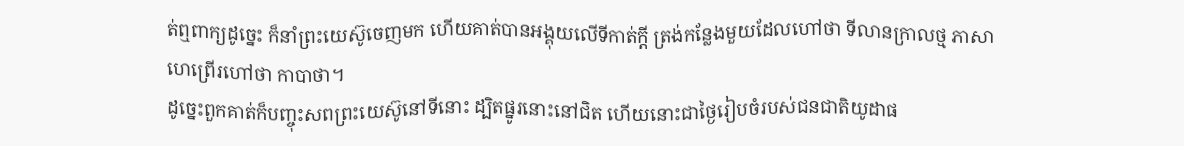ត់ឮពាក្យដូច្នេះ ក៏នាំព្រះយេស៊ូចេញមក ហើយគាត់បានអង្គុយលើទីកាត់ក្តី ត្រង់កន្លែងមួយដែលហៅថា ទីលានក្រាលថ្ម ភាសាហេព្រើរហៅថា កាបាថា។
ដូច្នេះពួកគាត់ក៏បញ្ចុះសពព្រះយេស៊ូនៅទីនោះ ដ្បិតផ្នូរនោះនៅជិត ហើយនោះជាថ្ងៃរៀបចំរបស់ជនជាតិយូដាផ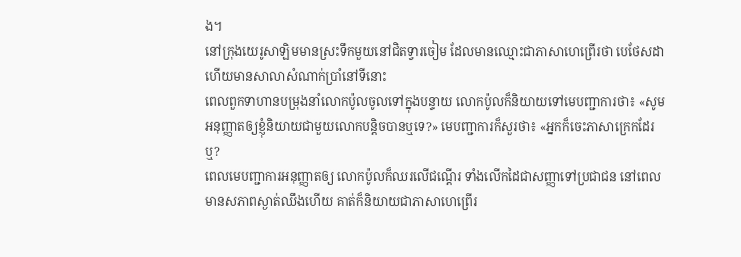ង។
នៅក្រុងយេរូសាឡិមមានស្រះទឹកមួយនៅជិតទ្វារចៀម ដែលមានឈ្មោះជាភាសាហេព្រើរថា បេថែសដា ហើយមានសាលាសំណាក់ប្រាំនៅទីនោះ
ពេលពួកទាហានបម្រុងនាំលោកប៉ូលចូលទៅក្នុងបន្ទាយ លោកប៉ូលក៏និយាយទៅមេបញ្ជាការថា៖ «សូមអនុញ្ញាតឲ្យខ្ញុំនិយាយជាមួយលោកបន្តិចបានឬទេ?» មេបញ្ជាការក៏សួរថា៖ «អ្នកក៏ចេះភាសាក្រេកដែរឬ?
ពេលមេបញ្ជាការអនុញ្ញាតឲ្យ លោកប៉ូលក៏ឈរលើជណ្ដើរ ទាំងលើកដៃជាសញ្ញាទៅប្រជាជន នៅពេលមានសភាពស្ងាត់ឈឹងហើយ គាត់ក៏និយាយជាភាសាហេព្រើរ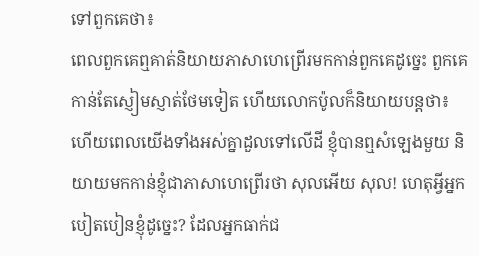ទៅពួកគេថា៖
ពេលពួកគេឮគាត់និយាយភាសាហេព្រើរមកកាន់ពួកគេដូច្នេះ ពួកគេកាន់តែស្ញៀមស្ញាត់ថែមទៀត ហើយលោកប៉ូលក៏និយាយបន្ដថា៖
ហើយពេលយើងទាំងអស់គ្នាដួលទៅលើដី ខ្ញុំបានឮសំឡេងមួយ និយាយមកកាន់ខ្ញុំជាភាសាហេព្រើរថា សុលអើយ សុល! ហេតុអ្វីអ្នកបៀតបៀនខ្ញុំដូច្នេះ? ដែលអ្នកធាក់ជ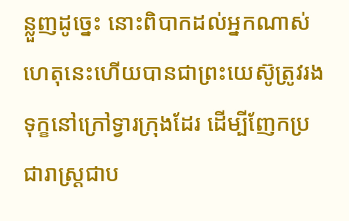ន្លួញដូច្នេះ នោះពិបាកដល់អ្នកណាស់
ហេតុនេះហើយបានជាព្រះយេស៊ូត្រូវរងទុក្ខនៅក្រៅទ្វារក្រុងដែរ ដើម្បីញែកប្រជារាស្ដ្រជាប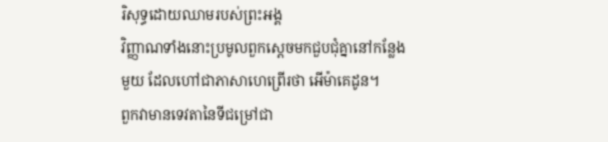រិសុទ្ធដោយឈាមរបស់ព្រះអង្គ
វិញ្ញាណទាំងនោះប្រមូលពួកស្ដេចមកជួបជុំគ្នានៅកន្លែងមួយ ដែលហៅជាភាសាហេព្រើរថា អើម៉ាគេដូន។
ពួកវាមានទេវតានៃទីជម្រៅជា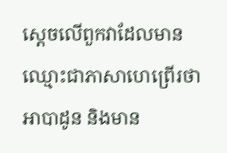ស្ដេចលើពួកវាដែលមានឈ្មោះជាភាសាហេព្រើរថា អាបាដូន និងមាន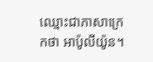ឈ្មោះជាភាសាក្រេកថា អាប៉ូលីយ៉ូន។